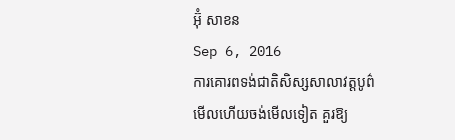អ៊ុំ សាខន
Sep 6, 2016
ការគោរពទង់ជាតិសិស្សសាលាវត្តបូព៌
មើលហើយចង់មើលទៀត គួរឱ្យ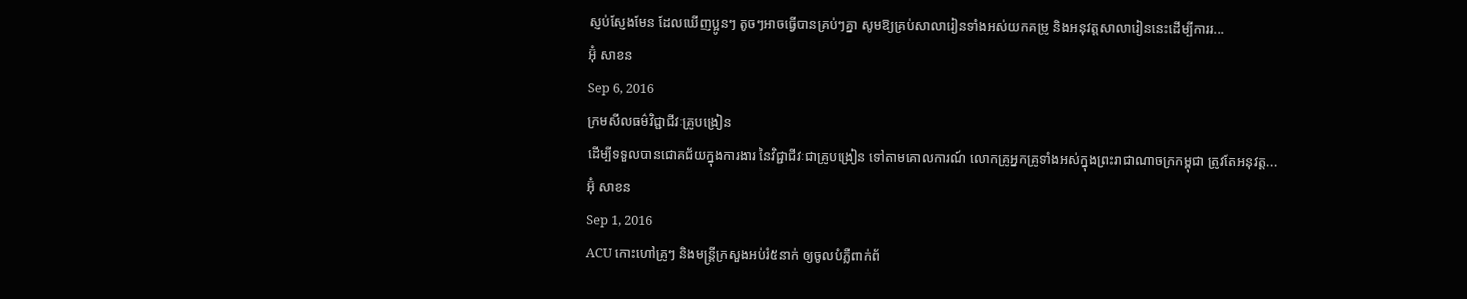ស្ញប់ស្ញែងមែន ដែលឃើញប្អូនៗ តូចៗអាចធ្វើបានគ្រប់ៗគ្នា សូមឱ្យគ្រប់សាលារៀនទាំងអស់យកគម្រូ និងអនុវត្តសាលារៀននេះដើម្បីការរ...
អ៊ុំ សាខន
Sep 6, 2016
ក្រមសីលធម៌វិជ្ជាជីវៈគ្រូបង្រៀន
ដើម្បីទទួលបានជោគជ័យក្នុងការងារ នៃវិជ្ជាជីវៈជាគ្រូបង្រៀន ទៅតាមគោលការណ៍ លោកគ្រូអ្នកគ្រូទាំងអស់ក្នុងព្រះរាជាណាចក្រកម្ពុជា ត្រូវតែអនុវត្ត...
អ៊ុំ សាខន
Sep 1, 2016
ACU កោះហៅគ្រូៗ និងមន្ត្រីក្រសួងអប់រំ៥នាក់ ឲ្យចូលបំភ្លឺពាក់ព័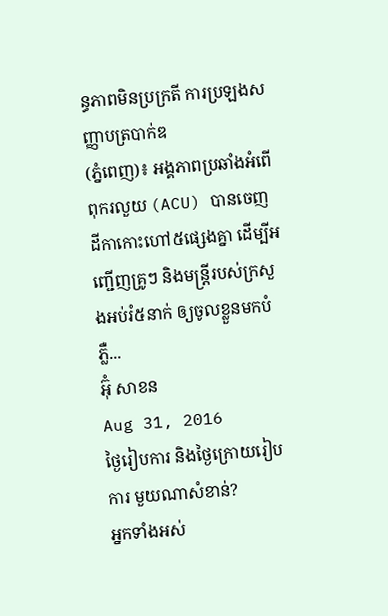ន្ធភាពមិនប្រក្រតី ការប្រឡងសញ្ញាបត្របាក់ឌ
(ភ្នំពេញ)៖ អង្គភាពប្រឆាំងអំពើពុករលួយ (ACU) បានចេញដីកាកោះហៅ៥ផ្សេងគ្នា ដើម្បីអញ្ជើញគ្រូៗ និងមន្ត្រីរបស់ក្រសួងអប់រំ៥នាក់ ឲ្យចូលខ្លួនមកបំភ្លឺ...
អ៊ុំ សាខន
Aug 31, 2016
ថ្ងៃរៀបការ និងថ្ងៃក្រោយរៀបការ មួយណាសំខាន់?
អ្នកទាំងអស់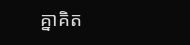គ្នាគិត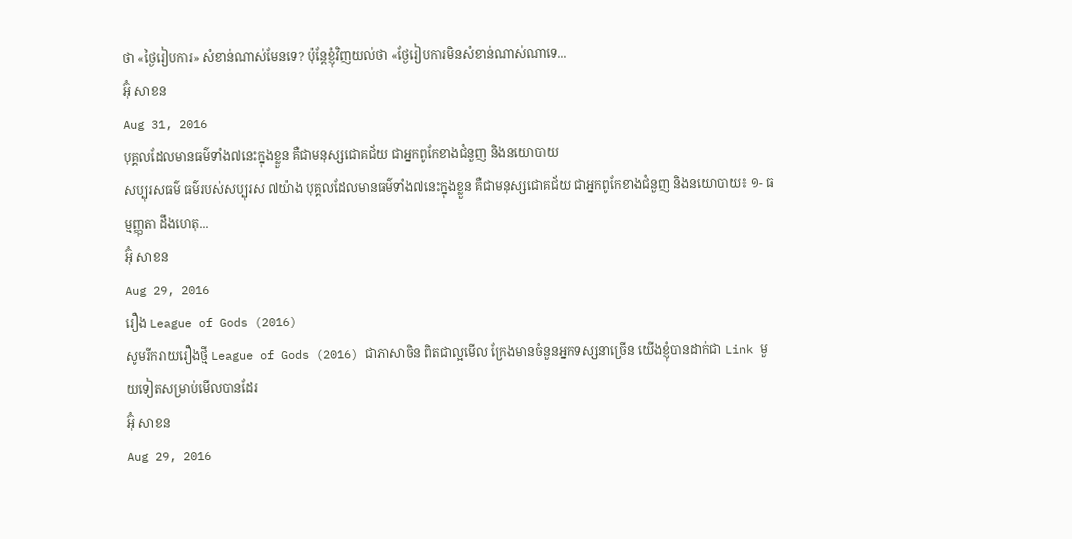ថា «ថ្ងៃរៀបការ» សំខាន់ណាស់មែនទេ? ប៉ុន្តែខ្ញុំវិញយល់ថា «ថ្ងែរៀបការមិនសំខាន់ណាស់ណាទេ...
អ៊ុំ សាខន
Aug 31, 2016
បុគ្គលដែលមានធម៌ទាំង៧នេះក្នុងខ្លួន គឺជាមនុស្សជោគជ័យ ជាអ្នកពូកែខាងជំនួញ និងនយោបាយ
សប្បុរសធម៌ ធម៌របស់សប្បុរស ៧យ៉ាង បុគ្គលដែលមានធម៌ទាំង៧នេះក្នុងខ្លួន គឺជាមនុស្សជោគជ័យ ជាអ្នកពូកែខាងជំនួញ និងនយោបាយ៖ ១- ធម្មញ្ញុតា ដឹងហេតុ...
អ៊ុំ សាខន
Aug 29, 2016
រឿង League of Gods (2016)
សូមរីករាយរឿងថ្មី League of Gods (2016) ជាភាសាចិន ពិតជាល្អមើល ក្រែងមានចំនួនអ្នកទស្សនាច្រើន យើងខ្ញុំបានដាក់ជា Link មួយទៀតសម្រាប់មើលបានដែរ
អ៊ុំ សាខន
Aug 29, 2016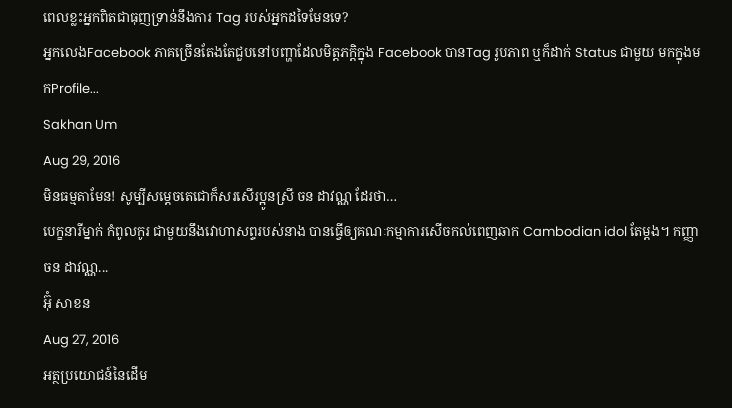ពេលខ្លះអ្នកពិតជាធុញទ្រាន់នឹងការ Tag របស់អ្នកដទៃមែនទេ?
អ្នកលេងFacebook ភាគច្រើនតែងតែជួបនៅបញ្ហាដែលមិត្តភក្តិក្នុង Facebook បានTag រូបភាព ឬក៏ដាក់ Status ជាមួយ មកក្នុងមកProfile...
Sakhan Um
Aug 29, 2016
មិនធម្មតាមែន! សូម្បីសម្តេចតេជោក៏សរសើរប្អូនស្រី ចន ដាវណ្ណ ដែរថា…
បេក្ខនារីម្នាក់ កំពូលកូរ ជាមួយនឹងវោហាសព្ទរបស់នាង បានធ្វើឲ្យគណៈកម្មាការសើចកល់ពេញឆាក Cambodian idol តែម្តង។ កញ្ញា ចន ដាវណ្ណ...
អ៊ុំ សាខន
Aug 27, 2016
អត្ថប្រយោជន៍នៃដើម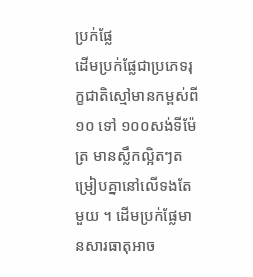ប្រក់ផ្លែ
ដើមប្រក់ផ្លែជាប្រភេទរុក្ខជាតិស្មៅមានកម្ពស់ពី ១០ ទៅ ១០០សង់ទីម៉ែត្រ មានស្លឹកល្អិតៗតម្រៀបគ្នានៅលើទងតែមួយ ។ ដើមប្រក់ផ្លែមានសារធាតុអាច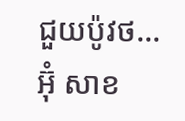ជួយប៉ូវថ...
អ៊ុំ សាខ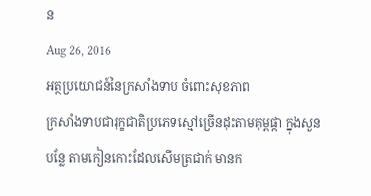ន
Aug 26, 2016
អត្ថប្រយោជន៍នៃក្រសាំងទាប ចំពោះសុខភាព
ក្រសាំងទាបជារុក្ខជាតិប្រភេទស្មៅច្រើនដុះតាមគុម្ពផ្កា ក្នុងសួនបន្លែ តាមកៀនកោះដែលសើមត្រជាក់ មានក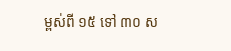ម្ពស់ពី ១៥ ទៅ ៣០ ស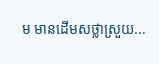ម មានដើមសថ្លាស្រួយ...